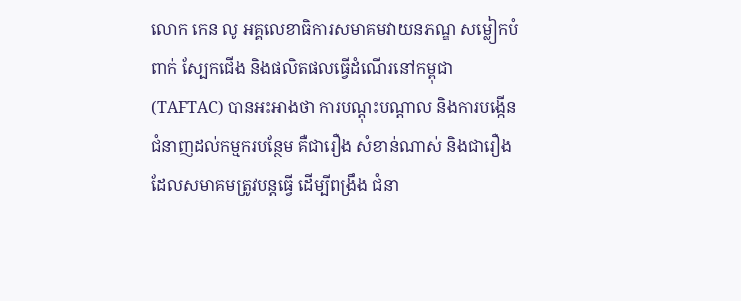លោក កេន លូ អគ្គលេខាធិការសមាគមវាយនភណ្ឌ សម្លៀកបំពាក់ ស្បែកជើង និងផលិតផលធ្វើដំណើរនៅកម្ពុជា (TAFTAC) បានអះអាងថា ការបណ្ដុះបណ្ដាល និងការបង្កើនជំនាញដល់កម្មករបន្ថែម គឺជារឿង សំខាន់ណាស់ និងជារឿងដែលសមាគមត្រូវបន្តធ្វើ ដើម្បីពង្រឹង ជំនា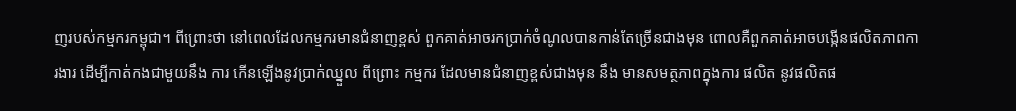ញរបស់កម្មករកម្ពុជា។ ពីព្រោះថា នៅពេលដែលកម្មករមានជំនាញខ្ពស់ ពួកគាត់អាចរកប្រាក់ចំណូលបានកាន់តែច្រើនជាងមុន ពោលគឺពួកគាត់អាចបង្កើនផលិតភាពការងារ ដើម្បីកាត់កងជាមួយនឹង ការ កើនឡើងនូវប្រាក់ឈ្នួល ពីព្រោះ កម្មករ ដែលមានជំនាញខ្ពស់ជាងមុន នឹង មានសមត្ថភាពក្នុងការ ផលិត នូវផលិតផ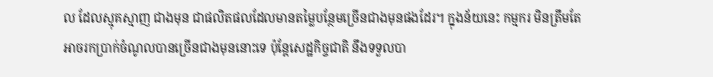ល ដែលស្មុគស្មាញ ជាងមុន ជាផលិតផលដែលមានតម្លៃបន្ថែមច្រើនជាងមុនផងដែរ។ ក្នុងន័យនេះ កម្មករ មិនត្រឹមតែអាចរកប្រាក់ចំណូលបានច្រើនជាងមុននោះទេ ប៉ុន្តែសេដ្ឋកិច្ចជាតិ នឹងទទួលបា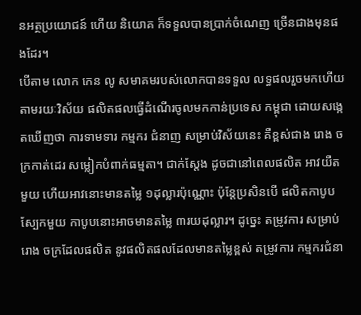នអត្ថប្រយោជន៍ ហើយ និយោគ ក៏ទទួលបានប្រាក់ចំណេញ ច្រើនជាងមុនផងដែរ។
បើតាម លោក កេន លូ សមាគមរបស់លោកបានទទួល លទ្ធផលរួចមកហើយ តាមរយៈវិស័យ ផលិតផលធ្វើដំណើរចូលមកកាន់ប្រទេស កម្ពុជា ដោយសង្កេតឃើញថា ការទាមទារ កម្មករ ជំនាញ សម្រាប់វិស័យនេះ គឺខ្ពស់ជាង រោង ចក្រកាត់ដេរ សម្លៀកបំពាក់ធម្មតា។ ជាក់ស្តែង ដូចជានៅពេលផលិត អាវយឺតមួយ ហើយអាវនោះមានតម្លៃ ១ដុល្លារប៉ុណ្ណោះ ប៉ុន្តែប្រសិនបើ ផលិតកាបូបស្បែកមួយ កាបូបនោះអាចមានតម្លៃ ៣រយដុល្លារ។ ដូច្នេះ តម្រូវការ សម្រាប់រោង ចក្រដែលផលិត នូវផលិតផលដែលមានតម្លៃខ្ពស់ តម្រូវការ កម្មករជំនា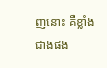ញនោះ គឺខ្លាំងជាងផង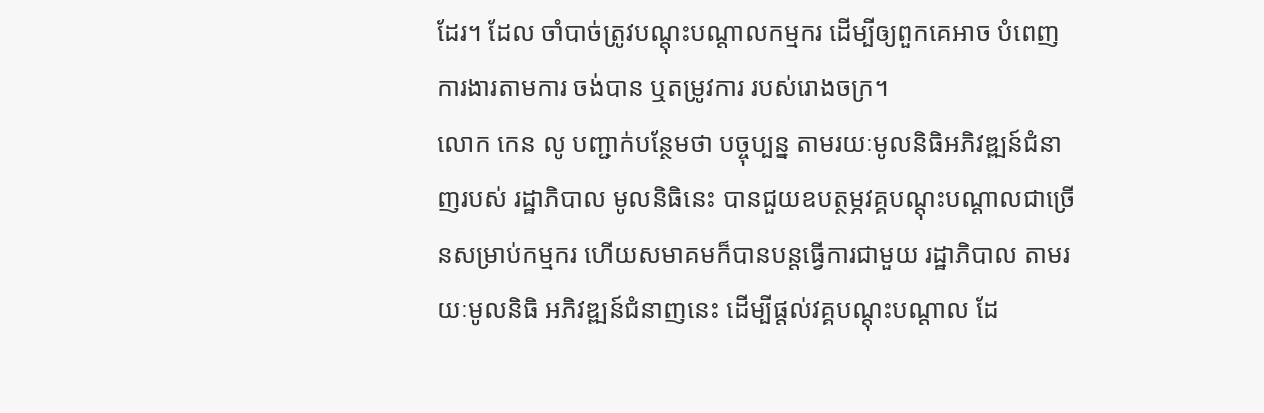ដែរ។ ដែល ចាំបាច់ត្រូវបណ្ដុះបណ្ដាលកម្មករ ដើម្បីឲ្យពួកគេអាច បំពេញការងារតាមការ ចង់បាន ឬតម្រូវការ របស់រោងចក្រ។
លោក កេន លូ បញ្ជាក់បន្ថែមថា បច្ចុប្បន្ន តាមរយៈមូលនិធិអភិវឌ្ឍន៍ជំនាញរបស់ រដ្ឋាភិបាល មូលនិធិនេះ បានជួយឧបត្ថម្ភវគ្គបណ្ដុះបណ្ដាលជាច្រើនសម្រាប់កម្មករ ហើយសមាគមក៏បានបន្តធ្វើការជាមួយ រដ្ឋាភិបាល តាមរយៈមូលនិធិ អភិវឌ្ឍន៍ជំនាញនេះ ដើម្បីផ្ដល់វគ្គបណ្ដុះបណ្ដាល ដែ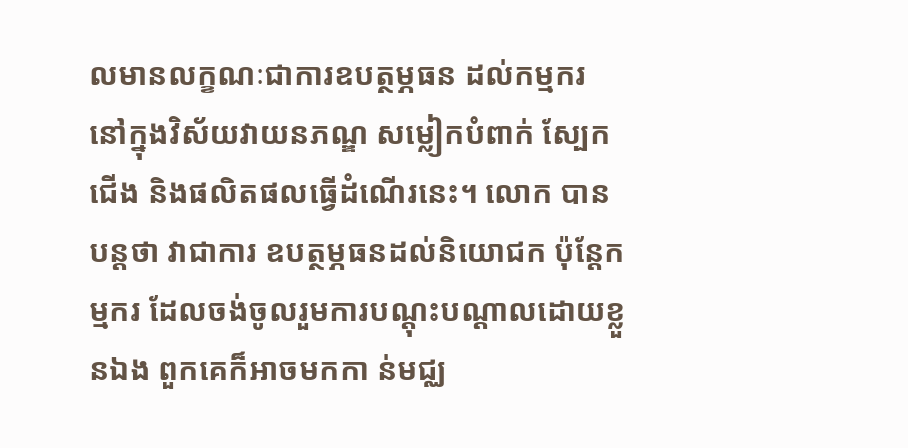លមានលក្ខណៈជាការឧបត្ថម្ភធន ដល់កម្មករ នៅក្នុងវិស័យវាយនភណ្ឌ សម្លៀកបំពាក់ ស្បែកជើង និងផលិតផលធ្វើដំណើរនេះ។ លោក បានបន្តថា វាជាការ ឧបត្ថម្ភធនដល់និយោជក ប៉ុន្តែកម្មករ ដែលចង់ចូលរួមការបណ្ដុះបណ្ដាលដោយខ្លួនឯង ពួកគេក៏អាចមកកា ន់មជ្ឈ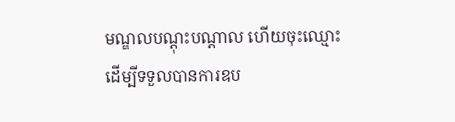មណ្ឌលបណ្ដុះបណ្ដាល ហើយចុះឈ្មោះដើម្បីទទួលបានការឧប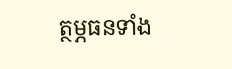ត្ថម្ភធនទាំង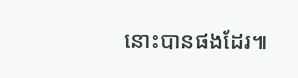នោះបានផងដែរ៕